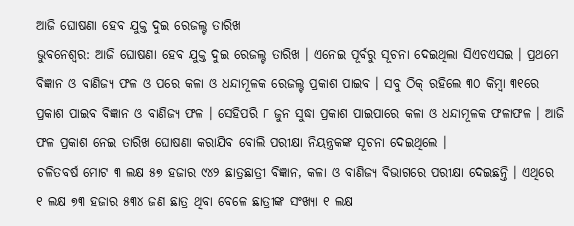ଆଜି ଘୋଷଣା ହେବ ଯୁକ୍ତ ଦୁଇ ରେଜଲ୍ଟ ତାରିଖ
ଭୁବନେଶ୍ୱର: ଆଜି ଘୋଷଣା ହେବ ଯୁକ୍ତ ଦୁଇ ରେଜଲ୍ଟ ତାରିଖ । ଏନେଇ ପୂର୍ବରୁ ସୂଚନା ଦେଇଥିଲା ସିଏଚଏସଇ । ପ୍ରଥମେ ବିଜ୍ଞାନ ଓ ବାଣିଜ୍ୟ ଫଳ ଓ ପରେ କଳା ଓ ଧନ୍ଦାମୂଳକ ରେଜଲ୍ଟ ପ୍ରକାଶ ପାଇବ । ସବୁ ଠିକ୍ ରହିଲେ ୩୦ କିମ୍ବା ୩୧ରେ ପ୍ରକାଶ ପାଇବ ବିଜ୍ଞାନ ଓ ବାଣିଜ୍ୟ ଫଳ । ସେହିପରି ୮ ଜୁନ ସୁଦ୍ଧା ପ୍ରକାଶ ପାଇପାରେ କଳା ଓ ଧନ୍ଦାମୂଳକ ଫଳାଫଳ । ଆଜି ଫଳ ପ୍ରକାଶ ନେଇ ତାରିଖ ଘୋଷଣା କରାଯିବ ବୋଲି ପରୀକ୍ଷା ନିୟନ୍ତ୍ରକଙ୍କ ସୂଚନା ଦେଇଥିଲେ ।
ଚଳିତବର୍ଷ ମୋଟ ୩ ଲକ୍ଷ ୫୭ ହଜାର ୯୪୨ ଛାତ୍ରଛାତ୍ରୀ ବିଜ୍ଞାନ, କଳା ଓ ବାଣିଜ୍ୟ ବିଭାଗରେ ପରୀକ୍ଷା ଦେଇଛନ୍ତି । ଏଥିରେ ୧ ଲକ୍ଷ ୭୩ ହଜାର ୫୩୪ ଜଣ ଛାତ୍ର ଥିବା ବେଳେ ଛାତ୍ରୀଙ୍କ ସଂଖ୍ୟା ୧ ଲକ୍ଷ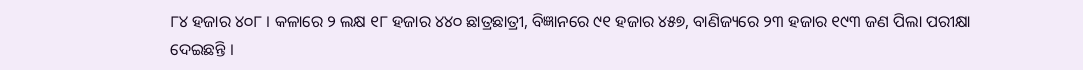୮୪ ହଜାର ୪୦୮ । କଳାରେ ୨ ଲକ୍ଷ ୧୮ ହଜାର ୪୪୦ ଛାତ୍ରଛାତ୍ରୀ, ବିଜ୍ଞାନରେ ୯୧ ହଜାର ୪୫୭, ବାଣିଜ୍ୟରେ ୨୩ ହଜାର ୧୯୩ ଜଣ ପିଲା ପରୀକ୍ଷା ଦେଇଛନ୍ତି ।